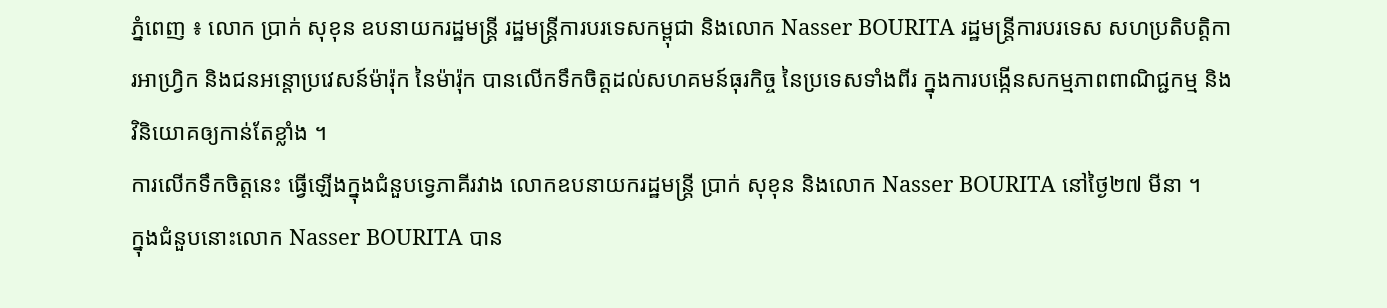ភ្នំពេញ ៖ លោក ប្រាក់ សុខុន ឧបនាយករដ្ឋមន្ត្រី រដ្ឋមន្ត្រីការបរទេសកម្ពុជា និងលោក Nasser BOURITA រដ្ឋមន្ត្រីការបរទេស សហប្រតិបត្តិការអាហ្វ្រិក និងជនអន្តោប្រវេសន៍ម៉ារ៉ុក នៃម៉ារ៉ុក បានលើកទឹកចិត្តដល់សហគមន៍ធុរកិច្ច នៃប្រទេសទាំងពីរ ក្នុងការបង្កើនសកម្មភាពពាណិជ្ជកម្ម និងវិនិយោគឲ្យកាន់តែខ្លាំង ។
ការលើកទឹកចិត្តនេះ ធ្វើឡើងក្នុងជំនួបទ្វេភាគីរវាង លោកឧបនាយករដ្ឋមន្ត្រី ប្រាក់ សុខុន និងលោក Nasser BOURITA នៅថ្ងៃ២៧ មីនា ។
ក្នុងជំនួបនោះលោក Nasser BOURITA បាន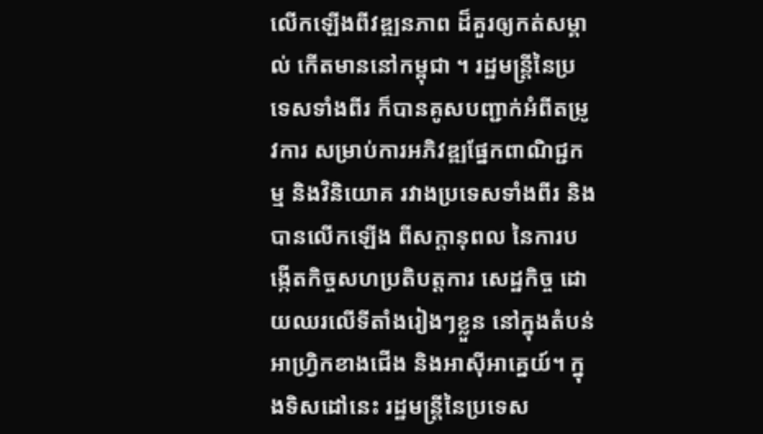លើកឡើងពីវឌ្ឍនភាព ដ៏គួរឲ្យកត់សម្គាល់ កើតមាននៅកម្ពុជា ។ រដ្ឋមន្ត្រីនៃប្រទេសទាំងពីរ ក៏បានគូសបញ្ជាក់អំពីតម្រូវការ សម្រាប់ការអភិវឌ្ឍផ្នែកពាណិជ្ជកម្ម និងវិនិយោគ រវាងប្រទេសទាំងពីរ និងបានលើកឡើង ពីសក្តានុពល នៃការបង្កើតកិច្ចសហប្រតិបត្តការ សេដ្ឋកិច្ច ដោយឈរលើទីតាំងរៀងៗខ្លួន នៅក្នុងតំបន់អាហ្វ្រិកខាងជើង និងអាស៊ីអាគ្នេយ៍។ ក្នុងទិសដៅនេះ រដ្ឋមន្ត្រីនៃប្រទេស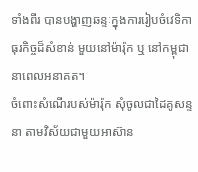ទាំងពីរ បានបង្ហាញឆន្ទៈក្នុងការរៀបចំវេទិកាធុរកិច្ចដ៏សំខាន់ មួយនៅម៉ារ៉ុក ឬ នៅកម្ពុជា នាពេលអនាគត។
ចំពោះសំណើរបស់ម៉ារ៉ុក សុំចូលជាដៃគូសន្ទនា តាមវិស័យជាមួយអាស៊ាន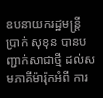ឧបនាយករដ្ឋមន្រ្តី ប្រាក់ សុខុន បានបញ្ជាក់សាជាថ្មី ដល់សមភាគីម៉ារ៉ុកអំពី ការ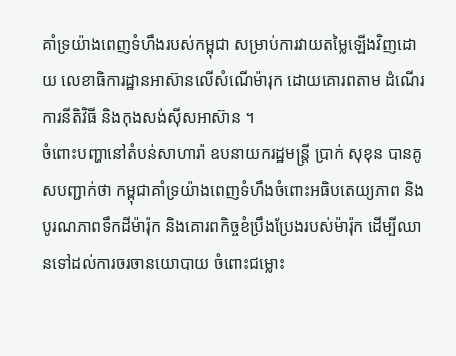គាំទ្រយ៉ាងពេញទំហឹងរបស់កម្ពុជា សម្រាប់ការវាយតម្លៃឡើងវិញដោយ លេខាធិការដ្ឋានអាស៊ានលើសំណើម៉ារុក ដោយគោរពតាម ដំណើរការនីតិវិធី និងកុងសង់ស៊ីសអាស៊ាន ។
ចំពោះបញ្ហានៅតំបន់សាហារ៉ា ឧបនាយករដ្ឋមន្រ្តី ប្រាក់ សុខុន បានគូសបញ្ជាក់ថា កម្ពុជាគាំទ្រយ៉ាងពេញទំហឹងចំពោះអធិបតេយ្យភាព និងបូរណភាពទឹកដីម៉ារ៉ុក និងគោរពកិច្ចខំប្រឹងប្រែងរបស់ម៉ារ៉ុក ដើម្បីឈានទៅដល់ការចរចានយោបាយ ចំពោះជម្លោះ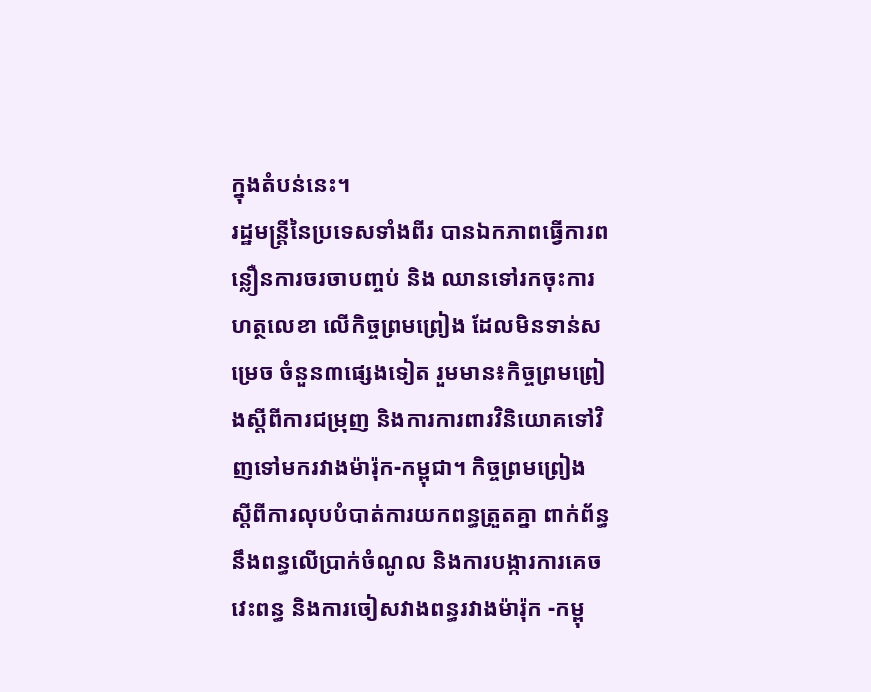ក្នុងតំបន់នេះ។
រដ្ឋមន្ត្រីនៃប្រទេសទាំងពីរ បានឯកភាពធ្វើការពន្លឿនការចរចាបញ្ចប់ និង ឈានទៅរកចុះការហត្ថលេខា លើកិច្ចព្រមព្រៀង ដែលមិនទាន់សម្រេច ចំនួន៣ផ្សេងទៀត រួមមាន៖កិច្ចព្រមព្រៀងស្តីពីការជម្រុញ និងការការពារវិនិយោគទៅវិញទៅមករវាងម៉ារ៉ុក-កម្ពុជា។ កិច្ចព្រមព្រៀង ស្តីពីការលុបបំបាត់ការយកពន្ធត្រួតគ្នា ពាក់ព័ន្ធនឹងពន្ធលើប្រាក់ចំណូល និងការបង្ការការគេចវេះពន្ធ និងការចៀសវាងពន្ធរវាងម៉ារ៉ុក -កម្ពុ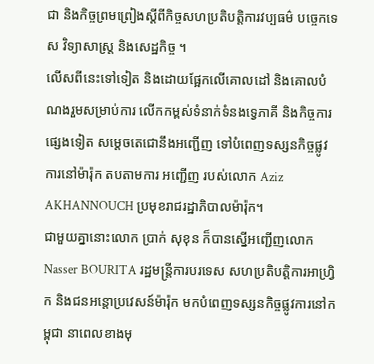ជា និងកិច្ចព្រមព្រៀងស្តីពីកិច្ចសហប្រតិបត្តិការវប្បធម៌ បច្ចេកទេស វិទ្យាសាស្ត្រ និងសេដ្ឋកិច្ច ។
លើសពីនេះទៅទៀត និងដោយផ្អែកលើគោលដៅ និងគោលបំណងរួមសម្រាប់ការ លើកកម្ពស់ទំនាក់ទំនងទ្វេភាគី និងកិច្ចការផ្សេងទៀត សម្តេចតេជោនឹងអញ្ជើញ ទៅបំពេញទស្សនកិច្ចផ្លូវការនៅម៉ារ៉ុក តបតាមការ អញ្ជើញ របស់លោក Aziz AKHANNOUCH ប្រមុខរាជរដ្ឋាភិបាលម៉ារ៉ុក។
ជាមួយគ្នានោះលោក ប្រាក់ សុខុន ក៏បានស្នើអញ្ជើញលោក Nasser BOURITA រដ្ឋមន្ត្រីការបរទេស សហប្រតិបត្តិការអាហ្រ្វិក និងជនអន្តោប្រវេសន៍ម៉ារ៉ុក មកបំពេញទស្សនកិច្ចផ្លូវការនៅកម្ពុជា នាពេលខាងមុ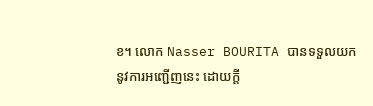ខ។ លោក Nasser BOURITA បានទទួលយក នូវការអញ្ជើញនេះ ដោយក្តី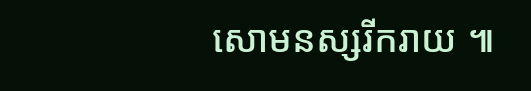សោមនស្សរីករាយ ៕